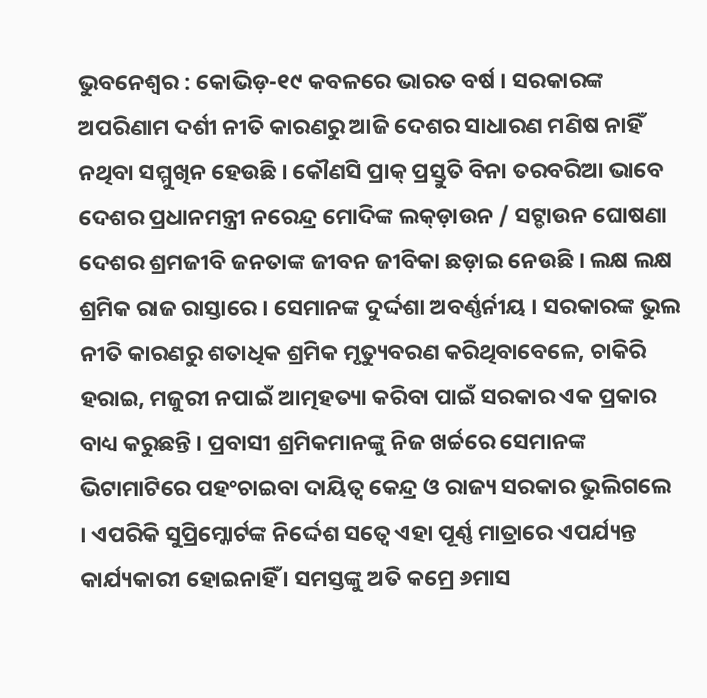ଭୁବନେଶ୍ୱର : କୋଭିଡ଼-୧୯ କବଳରେ ଭାରତ ବର୍ଷ । ସରକାରଙ୍କ ଅପରିଣାମ ଦର୍ଶୀ ନୀତି କାରଣରୁ ଆଜି ଦେଶର ସାଧାରଣ ମଣିଷ ନାହିଁ ନଥିବା ସମ୍ମୁଖିନ ହେଉଛି । କୌଣସି ପ୍ରାକ୍ ପ୍ରସ୍ତୁତି ବିନା ତରବରିଆ ଭାବେ ଦେଶର ପ୍ରଧାନମନ୍ତ୍ରୀ ନରେନ୍ଦ୍ର ମୋଦିଙ୍କ ଲକ୍ଡ଼ାଉନ / ସଟ୍ଡାଉନ ଘୋଷଣା ଦେଶର ଶ୍ରମଜୀବି ଜନତାଙ୍କ ଜୀବନ ଜୀବିକା ଛଡ଼ାଇ ନେଉଛି । ଲକ୍ଷ ଲକ୍ଷ ଶ୍ରମିକ ରାଜ ରାସ୍ତାରେ । ସେମାନଙ୍କ ଦୁର୍ଦ୍ଦଶା ଅବର୍ଣ୍ଣର୍ନୀୟ । ସରକାରଙ୍କ ଭୁଲ ନୀତି କାରଣରୁ ଶତାଧିକ ଶ୍ରମିକ ମୃତ୍ୟୁବରଣ କରିଥିବାବେଳେ, ଚାକିରି ହରାଇ, ମଜୁରୀ ନପାଇଁ ଆତ୍ମହତ୍ୟା କରିବା ପାଇଁ ସରକାର ଏକ ପ୍ରକାର ବାଧ୍ୟ କରୁଛନ୍ତି । ପ୍ରବାସୀ ଶ୍ରମିକମାନଙ୍କୁ ନିଜ ଖର୍ଚ୍ଚରେ ସେମାନଙ୍କ ଭିଟାମାଟିରେ ପହଂଚାଇବା ଦାୟିତ୍ୱ କେନ୍ଦ୍ର ଓ ରାଜ୍ୟ ସରକାର ଭୁଲିଗଲେ । ଏପରିକି ସୁପ୍ରିମ୍କୋର୍ଟଙ୍କ ନିର୍ଦ୍ଦେଶ ସତ୍ୱେ ଏହା ପୂର୍ଣ୍ଣ ମାତ୍ରାରେ ଏପର୍ଯ୍ୟନ୍ତ କାର୍ଯ୍ୟକାରୀ ହୋଇନାହିଁ । ସମସ୍ତଙ୍କୁ ଅତି କମ୍ରେ ୬ମାସ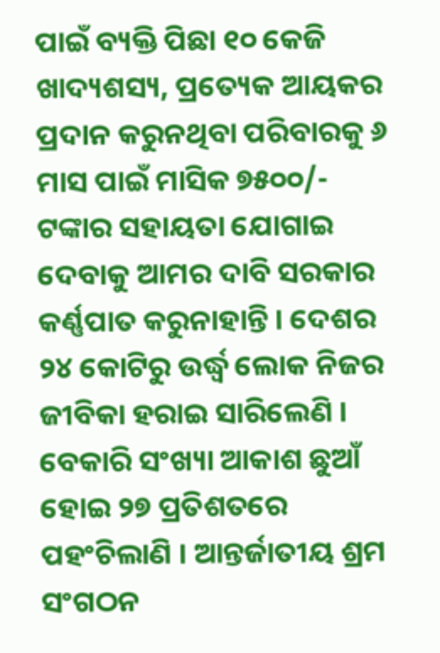ପାଇଁ ବ୍ୟକ୍ତି ପିଛା ୧୦ କେଜି ଖାଦ୍ୟଶସ୍ୟ, ପ୍ରତ୍ୟେକ ଆୟକର ପ୍ରଦାନ କରୁନଥିବା ପରିବାରକୁ ୬ ମାସ ପାଇଁ ମାସିକ ୭୫୦୦/- ଟଙ୍କାର ସହାୟତା ଯୋଗାଇ ଦେବାକୁ ଆମର ଦାବି ସରକାର କର୍ଣ୍ଣପାତ କରୁନାହାନ୍ତି । ଦେଶର ୨୪ କୋଟିରୁ ଉର୍ଦ୍ଧ୍ୱ ଲୋକ ନିଜର ଜୀବିକା ହରାଇ ସାରିଲେଣି । ବେକାରି ସଂଖ୍ୟା ଆକାଶ ଛୁଆଁ ହୋଇ ୨୭ ପ୍ରତିଶତରେ ପହଂଚିଲାଣି । ଆନ୍ତର୍ଜାତୀୟ ଶ୍ରମ ସଂଗଠନ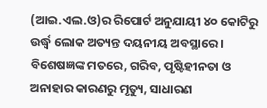(ଆଇ.ଏଲ.ଓ)ର ରିପୋର୍ଟ ଅନୁଯାୟୀ ୪୦ କୋଟିରୁ ଉର୍ଦ୍ଧ୍ୱ ଲୋକ ଅତ୍ୟନ୍ତ ଦୟନୀୟ ଅବସ୍ଥାରେ । ବିଶେଷଜ୍ଞଙ୍କ ମତରେ, ଗରିବ, ପୃଷ୍ଟିହୀନତା ଓ ଅନାହାର କାରଣରୁ ମୃତ୍ୟୁ, ସାଧାରଣ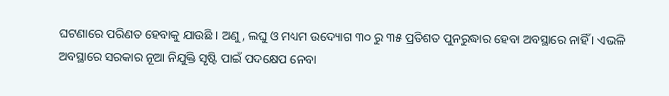ଘଟଣାରେ ପରିଣତ ହେବାକୁ ଯାଉଛି । ଅଣୁ, ଲଘୁ ଓ ମଧ୍ୟମ ଉଦ୍ୟୋଗ ୩୦ ରୁ ୩୫ ପ୍ରତିଶତ ପୁନରୁଦ୍ଧାର ହେବା ଅବସ୍ଥାରେ ନାହିଁ । ଏଭଳି ଅବସ୍ଥାରେ ସରକାର ନୂଆ ନିଯୁକ୍ତି ସୃଷ୍ଟି ପାଇଁ ପଦକ୍ଷେପ ନେବା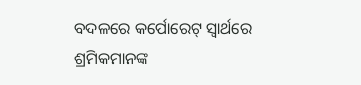ବଦଳରେ କର୍ପୋରେଟ୍ ସ୍ୱାର୍ଥରେ ଶ୍ରମିକମାନଙ୍କ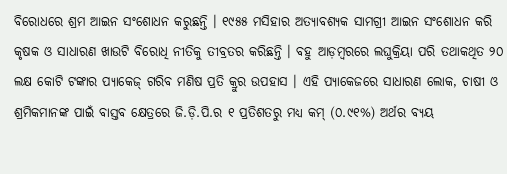ବିରୋଧରେ ଶ୍ରମ ଆଇନ ସଂଶୋଧନ କରୁଛନ୍ତି । ୧୯୫୫ ମସିହାର ଅତ୍ୟାବଶ୍ୟକ ସାମଗ୍ରୀ ଆଇନ ସଂଶୋଧନ କରି କୃଷକ ଓ ସାଧାରଣ ଖାଉଟି ବିରୋଧି ନୀତିକୁ ତୀବ୍ରତର କରିଛନ୍ତି । ବହୁ ଆଡ଼ମ୍ବରରେ ଲଘୁକ୍ରିୟା ପରି ତଥାକଥିତ ୨୦ ଲକ୍ଷ କୋଟି ଟଙ୍କାର ପ୍ୟାକେଜ୍ ଗରିବ ମଣିଷ ପ୍ରତି କ୍ରୁର ଉପହାସ । ଏହି ପ୍ୟାକେଜରେ ସାଧାରଣ ଲୋକ, ଚାଷୀ ଓ ଶ୍ରମିକମାନଙ୍କ ପାଇଁ ବାସ୍ତବ କ୍ଷେତ୍ରରେ ଜି.ଡ଼ି.ପି.ର ୧ ପ୍ରତିଶତରୁ ମଧ୍ୟ କମ୍ (୦.୯୧%) ଅର୍ଥର ବ୍ୟୟ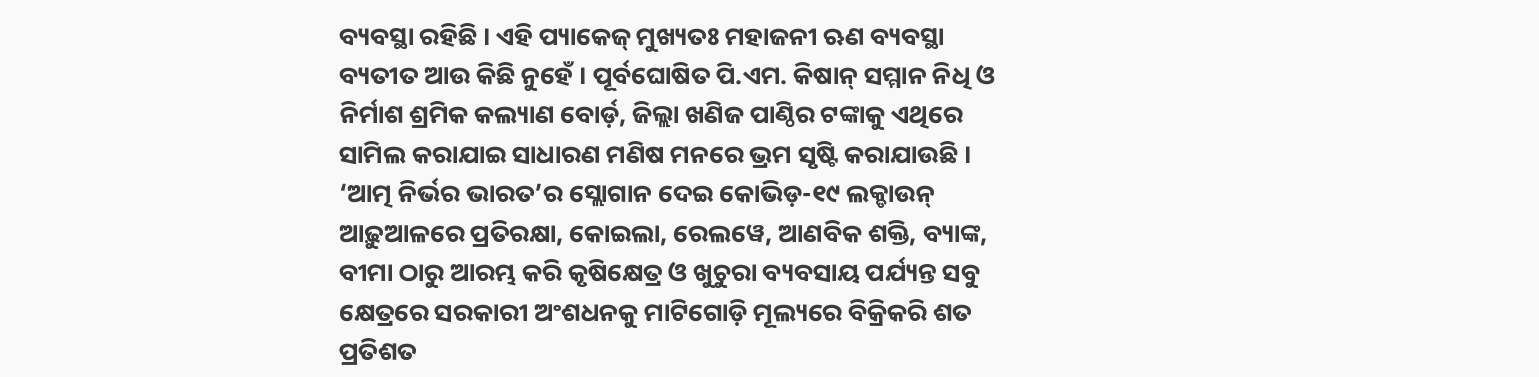ବ୍ୟବସ୍ଥା ରହିଛି । ଏହି ପ୍ୟାକେଜ୍ ମୁଖ୍ୟତଃ ମହାଜନୀ ଋଣ ବ୍ୟବସ୍ଥା ବ୍ୟତୀତ ଆଉ କିଛି ନୁହେଁ । ପୂର୍ବଘୋଷିତ ପି.ଏମ. କିଷାନ୍ ସମ୍ମାନ ନିଧି ଓ ନିର୍ମାଶ ଶ୍ରମିକ କଲ୍ୟାଣ ବୋର୍ଡ଼, ଜିଲ୍ଲା ଖଣିଜ ପାଣ୍ଠିର ଟଙ୍କାକୁ ଏଥିରେ ସାମିଲ କରାଯାଇ ସାଧାରଣ ମଣିଷ ମନରେ ଭ୍ରମ ସୃଷ୍ଟି କରାଯାଉଛି ।
‘ଆତ୍ମ ନିର୍ଭର ଭାରତ’ର ସ୍ଲୋଗାନ ଦେଇ କୋଭିଡ଼-୧୯ ଲକ୍ଡାଉନ୍ ଆଢ଼ୁଆଳରେ ପ୍ରତିରକ୍ଷା, କୋଇଲା, ରେଲୱେ, ଆଣବିକ ଶକ୍ତି, ବ୍ୟାଙ୍କ, ବୀମା ଠାରୁ ଆରମ୍ଭ କରି କୃଷିକ୍ଷେତ୍ର ଓ ଖୁଚୁରା ବ୍ୟବସାୟ ପର୍ଯ୍ୟନ୍ତ ସବୁ କ୍ଷେତ୍ରରେ ସରକାରୀ ଅଂଶଧନକୁ ମାଟିଗୋଡ଼ି ମୂଲ୍ୟରେ ବିକ୍ରିକରି ଶତ ପ୍ରତିଶତ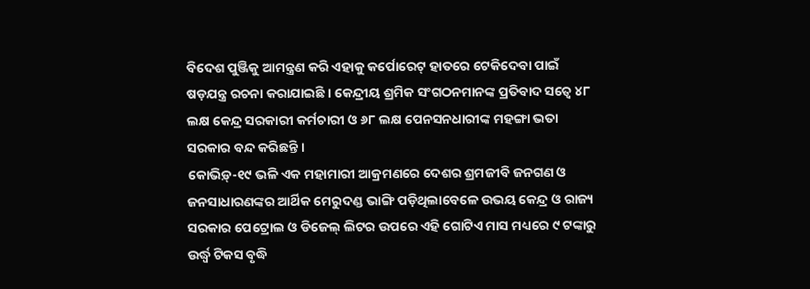ବିଦେଶ ପୁଞ୍ଜିକୁ ଆମନ୍ତ୍ରଣ କରି ଏହାକୁ କର୍ପୋରେଟ୍ ହାତରେ ଟେକିଦେବା ପାଇଁ ଷଡ଼ଯନ୍ତ୍ର ରଚନା କରାଯାଇଛି । କେନ୍ଦ୍ରୀୟ ଶ୍ରମିକ ସଂଗଠନମାନଙ୍କ ପ୍ରତିବାଦ ସତ୍ୱେ ୪୮ ଲକ୍ଷ କେନ୍ଦ୍ର ସରକାରୀ କର୍ମଚାରୀ ଓ ୬୮ ଲକ୍ଷ ପେନସନଧାରୀଙ୍କ ମହଙ୍ଗା ଭତା ସରକାର ବନ୍ଦ କରିଛନ୍ତି ।
କୋଭିଡ଼୍-୧୯ ଭଳି ଏକ ମହାମାରୀ ଆକ୍ରମଣରେ ଦେଶର ଶ୍ରମଜୀବି ଜନଗଣ ଓ ଜନସାଧାରଣଙ୍କର ଆର୍ଥିକ ମେରୁଦଣ୍ଡ ଭାଙ୍ଗି ପଡ଼ିଥିଲାବେଳେ ଉଭୟ କେନ୍ଦ୍ର ଓ ରାଜ୍ୟ ସରକାର ପେଟ୍ରୋଲ ଓ ଡିଜେଲ୍ ଲିଟର ଉପରେ ଏହି ଗୋଟିଏ ମାସ ମଧ୍ୟରେ ୯ ଟଙ୍କାରୁ ଉର୍ଦ୍ଧ୍ୱ ଟିକସ ବୃଦ୍ଧି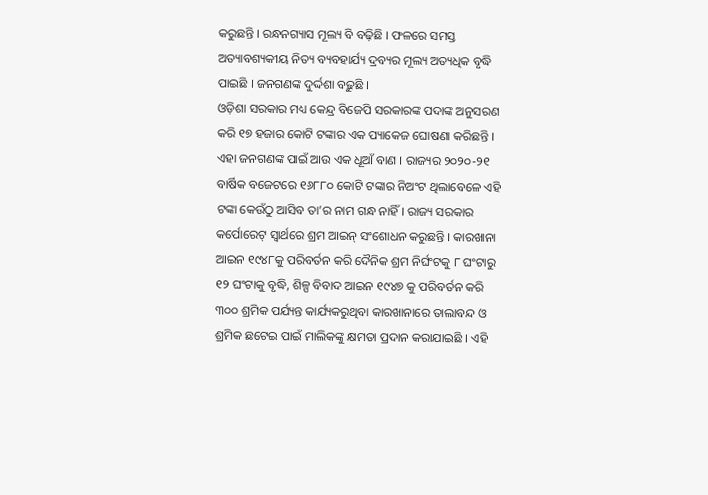କରୁଛନ୍ତି । ରନ୍ଧନଗ୍ୟାସ ମୂଲ୍ୟ ବି ବଢ଼ିଛି । ଫଳରେ ସମସ୍ତ ଅତ୍ୟାବଶ୍ୟକୀୟ ନିତ୍ୟ ବ୍ୟବହାର୍ଯ୍ୟ ଦ୍ରବ୍ୟର ମୂଲ୍ୟ ଅତ୍ୟଧିକ ବୃଦ୍ଧି ପାଇଛି । ଜନଗଣଙ୍କ ଦୁର୍ଦ୍ଦଶା ବଢ଼ୁଛି ।
ଓଡ଼ିଶା ସରକାର ମଧ୍ୟ କେନ୍ଦ୍ର ବିଜେପି ସରକାରଙ୍କ ପଦାଙ୍କ ଅନୁସରଣ କରି ୧୭ ହଜାର କୋଟି ଟଙ୍କାର ଏକ ପ୍ୟାକେଜ ଘୋଷଣା କରିଛନ୍ତି । ଏହା ଜନଗଣଙ୍କ ପାଇଁ ଆଉ ଏକ ଧୂଆଁ ବାଣ । ରାଜ୍ୟର ୨୦୨୦-୨୧ ବାର୍ଷିକ ବଜେଟରେ ୧୬୮୮୦ କୋଟି ଟଙ୍କାର ନିଅଂଟ ଥିଲାବେଳେ ଏହି ଟଙ୍କା କେଉଁଠୁ ଆସିବ ତା’ର ନାମ ଗନ୍ଧ ନାହିଁ । ରାଜ୍ୟ ସରକାର କର୍ପୋରେଟ୍ ସ୍ୱାର୍ଥରେ ଶ୍ରମ ଆଇନ୍ ସଂଶୋଧନ କରୁଛନ୍ତି । କାରଖାନା ଆଇନ ୧୯୪୮କୁ ପରିବର୍ତନ କରି ଦୈନିକ ଶ୍ରମ ନିର୍ଘଂଟକୁ ୮ ଘଂଟାରୁ ୧୨ ଘଂଟାକୁ ବୃଦ୍ଧି, ଶିଳ୍ପ ବିବାଦ ଆଇନ ୧୯୪୭ କୁ ପରିବର୍ତନ କରି ୩୦୦ ଶ୍ରମିକ ପର୍ଯ୍ୟନ୍ତ କାର୍ଯ୍ୟକରୁଥିବା କାରଖାନାରେ ତାଲାବନ୍ଦ ଓ ଶ୍ରମିକ ଛଟେଇ ପାଇଁ ମାଲିକଙ୍କୁ କ୍ଷମତା ପ୍ରଦାନ କରାଯାଇଛି । ଏହି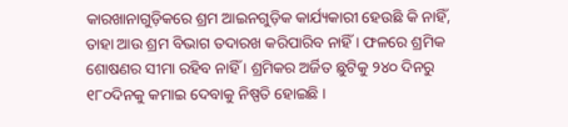କାରଖାନାଗୁଡ଼ିକରେ ଶ୍ରମ ଆଇନଗୁଡ଼ିକ କାର୍ଯ୍ୟକାରୀ ହେଉଛି କି ନାହିଁ, ତାହା ଆଉ ଶ୍ରମ ବିଭାଗ ତଦାରଖ କରିପାରିବ ନାହିଁ । ଫଳରେ ଶ୍ରମିକ ଶୋଷଣର ସୀମା ରହିବ ନାହିଁ । ଶ୍ରମିକର ଅର୍ଜିତ ଛୁଟିକୁ ୨୪୦ ଦିନରୁ ୧୮୦ଦିନକୁ କମାଇ ଦେବାକୁ ନିଷ୍ପତି ହୋଇଛି ।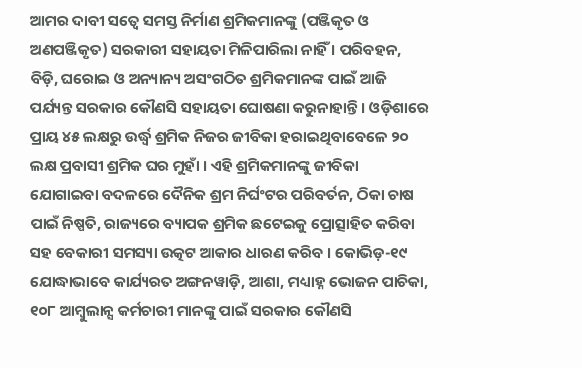ଆମର ଦାବୀ ସତ୍ୱେ ସମସ୍ତ ନିର୍ମାଣ ଶ୍ରମିକମାନଙ୍କୁ (ପଞ୍ଜିକୃତ ଓ ଅଣପଞ୍ଜିକୃତ) ସରକାରୀ ସହାୟତା ମିଳିପାରିଲା ନାହିଁ । ପରିବହନ, ବିଡ଼ି, ଘରୋଇ ଓ ଅନ୍ୟାନ୍ୟ ଅସଂଗଠିତ ଶ୍ରମିକମାନଙ୍କ ପାଇଁ ଆଜି ପର୍ଯ୍ୟନ୍ତ ସରକାର କୌଣସି ସହାୟତା ଘୋଷଣା କରୁନାହାନ୍ତି । ଓଡ଼ିଶାରେ ପ୍ରାୟ ୪୫ ଲକ୍ଷରୁ ଉର୍ଦ୍ଧ୍ୱ ଶ୍ରମିକ ନିଜର ଜୀବିକା ହରାଇଥିବାବେଳେ ୨୦ ଲକ୍ଷ ପ୍ରବାସୀ ଶ୍ରମିକ ଘର ମୁହାଁ । ଏହି ଶ୍ରମିକମାନଙ୍କୁ ଜୀବିକା ଯୋଗାଇବା ବଦଳରେ ଦୈନିକ ଶ୍ରମ ନିର୍ଘଂଟର ପରିବର୍ତନ, ଠିକା ଚାଷ ପାଇଁ ନିଷ୍ପତି, ରାଜ୍ୟରେ ବ୍ୟାପକ ଶ୍ରମିକ ଛଟେଇକୁ ପ୍ରୋତ୍ସାହିତ କରିବା ସହ ବେକାରୀ ସମସ୍ୟା ଉତ୍କଟ ଆକାର ଧାରଣ କରିବ । କୋଭିଡ଼-୧୯ ଯୋଦ୍ଧାଭାବେ କାର୍ଯ୍ୟରତ ଅଙ୍ଗନୱାଡ଼ି, ଆଶା, ମଧ୍ୟାହ୍ନ ଭୋଜନ ପାଚିକା, ୧୦୮ ଆମ୍ବୁଲାନ୍ସ କର୍ମଚାରୀ ମାନଙ୍କୁ ପାଇଁ ସରକାର କୌଣସି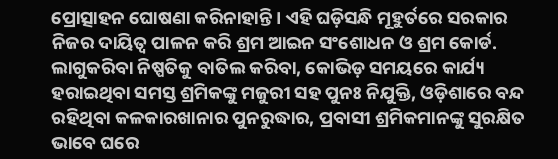ପ୍ରୋତ୍ସାହନ ଘୋଷଣା କରିନାହାନ୍ତି । ଏହି ଘଡ଼ିସନ୍ଧି ମୂହୁର୍ତରେ ସରକାର ନିଜର ଦାୟିତ୍ୱ ପାଳନ କରି ଶ୍ରମ ଆଇନ ସଂଶୋଧନ ଓ ଶ୍ରମ କୋର୍ଡ. ଲାଗୁକରିବା ନିଷ୍ପତିକୁ ବାତିଲ କରିବା, କୋଭିଡ଼ ସମୟରେ କାର୍ଯ୍ୟ ହରାଇଥିବା ସମସ୍ତ ଶ୍ରମିକଙ୍କୁ ମଜୁରୀ ସହ ପୁନଃ ନିଯୁକ୍ତି, ଓଡ଼ିଶାରେ ବନ୍ଦ ରହିଥିବା କଳକାରଖାନାର ପୁନରୁଦ୍ଧାର, ପ୍ରବାସୀ ଶ୍ରମିକମାନଙ୍କୁ ସୁରକ୍ଷିତ ଭାବେ ଘରେ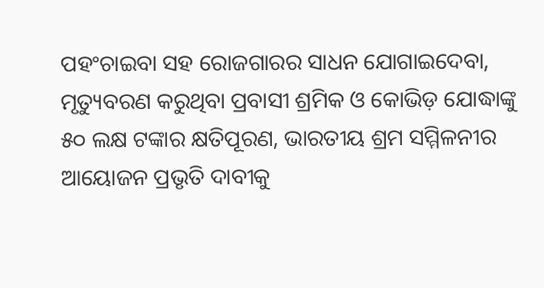ପହଂଚାଇବା ସହ ରୋଜଗାରର ସାଧନ ଯୋଗାଇଦେବା, ମୃତ୍ୟୁବରଣ କରୁଥିବା ପ୍ରବାସୀ ଶ୍ରମିକ ଓ କୋଭିଡ଼ ଯୋଦ୍ଧାଙ୍କୁ ୫୦ ଲକ୍ଷ ଟଙ୍କାର କ୍ଷତିପୂରଣ, ଭାରତୀୟ ଶ୍ରମ ସମ୍ମିଳନୀର ଆୟୋଜନ ପ୍ରଭୃତି ଦାବୀକୁ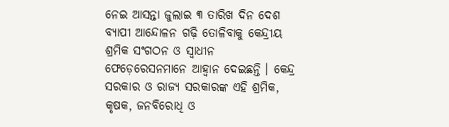ନେଇ ଆସନ୍ତା ଜୁଲାଇ ୩ ତାରିଖ ଦିନ ଦେଶ ବ୍ୟାପୀ ଆନ୍ଦୋଳନ ଗଢ଼ି ତୋଳିବାକୁ କେନ୍ଦ୍ରୀୟ ଶ୍ରମିକ ସଂଗଠନ ଓ ସ୍ୱାଧୀନ ଫେଡ଼େରେସନମାନେ ଆହ୍ୱାନ ଦେଇଛନ୍ତି । କେନ୍ଦ୍ର ସରକାର ଓ ରାଜ୍ୟ ସରକାରଙ୍କ ଏହି ଶ୍ରମିକ, କୃଷକ, ଜନବିରୋଧି ଓ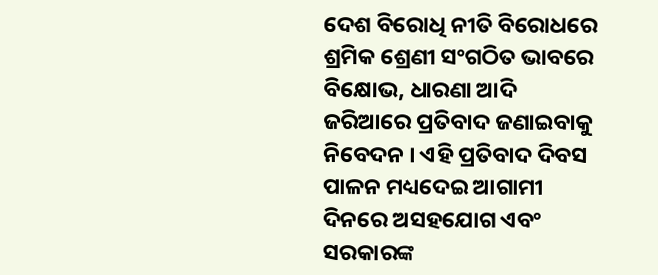ଦେଶ ବିରୋଧି ନୀତି ବିରୋଧରେ ଶ୍ରମିକ ଶ୍ରେଣୀ ସଂଗଠିତ ଭାବରେ ବିକ୍ଷୋଭ, ଧାରଣା ଆଦି ଜରିଆରେ ପ୍ରତିବାଦ ଜଣାଇବାକୁ ନିବେଦନ । ଏହି ପ୍ରତିବାଦ ଦିବସ ପାଳନ ମଧ୍ୟଦେଇ ଆଗାମୀ ଦିନରେ ଅସହଯୋଗ ଏବଂ ସରକାରଙ୍କ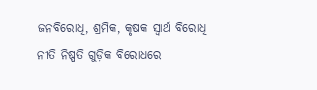ଜନବିରୋଧି, ଶ୍ରମିକ, କୃଷକ ସ୍ୱାର୍ଥ ବିରୋଧି ନୀତି ନିଷ୍ପତି ଗୁଡ଼ିକ ବିରୋଧରେ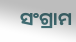ସଂଗ୍ରାମ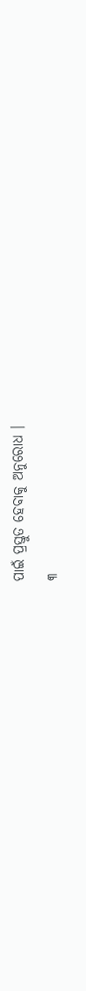ପାଇଁ ପ୍ରସ୍ତୁତ ହେବାକୁ ଅନୁରୋଧ ।
୩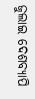ଜୁଲାଇ ଦେଶବ୍ୟାପି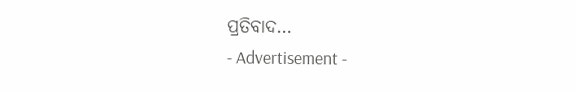ପ୍ରତିବାଦ…
- Advertisement -